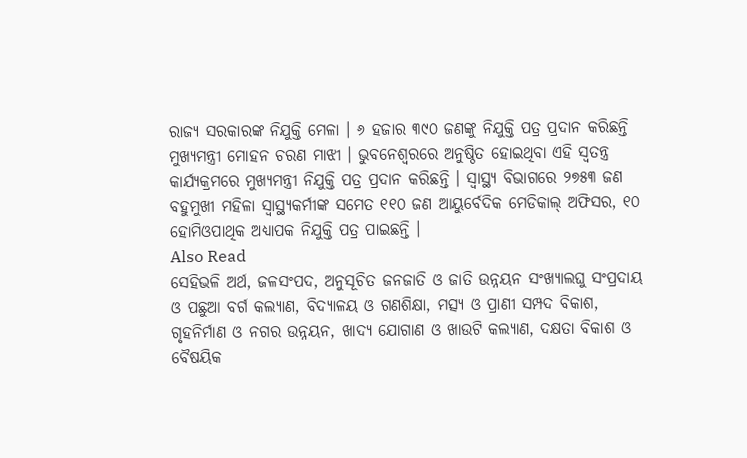ରାଜ୍ୟ ସରକାରଙ୍କ ନିଯୁକ୍ତି ମେଳା । ୬ ହଜାର ୩୯୦ ଜଣଙ୍କୁ ନିଯୁକ୍ତି ପତ୍ର ପ୍ରଦାନ କରିଛନ୍ତି ମୁଖ୍ୟମନ୍ତ୍ରୀ ମୋହନ ଚରଣ ମାଝୀ । ଭୁବନେଶ୍ବରରେ ଅନୁଷ୍ଠିତ ହୋଇଥିବା ଏହି ସ୍ୱତନ୍ତ୍ର କାର୍ଯ୍ୟକ୍ରମରେ ମୁଖ୍ୟମନ୍ତ୍ରୀ ନିଯୁକ୍ତି ପତ୍ର ପ୍ରଦାନ କରିଛନ୍ତି । ସ୍ବାସ୍ଥ୍ୟ ବିଭାଗରେ ୨୭୫୩ ଜଣ ବହୁମୁଖୀ ମହିଳା ସ୍ବାସ୍ଥ୍ୟକର୍ମୀଙ୍କ ସମେତ ୧୧୦ ଜଣ ଆୟୁର୍ବେଦିକ ମେଡିକାଲ୍ ଅଫିସର, ୧୦ ହୋମିଓପାଥିକ ଅଧ୍ୟାପକ ନିଯୁକ୍ତି ପତ୍ର ପାଇଛନ୍ତି ।
Also Read
ସେହିଭଳି ଅର୍ଥ, ଜଳସଂପଦ, ଅନୁସୂଚିତ ଜନଜାତି ଓ ଜାତି ଉନ୍ନୟନ ସଂଖ୍ୟାଲଘୁ ସଂପ୍ରଦାୟ ଓ ପଛୁଆ ବର୍ଗ କଲ୍ୟାଣ, ବିଦ୍ୟାଳୟ ଓ ଗଣଶିକ୍ଷା, ମତ୍ସ୍ୟ ଓ ପ୍ରାଣୀ ସମ୍ପଦ ବିକାଶ, ଗୃହନିର୍ମାଣ ଓ ନଗର ଉନ୍ନୟନ, ଖାଦ୍ୟ ଯୋଗାଣ ଓ ଖାଉଟି କଲ୍ୟାଣ, ଦକ୍ଷତା ବିକାଶ ଓ ବୈଷୟିକ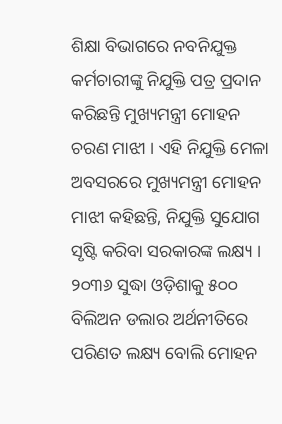ଶିକ୍ଷା ବିଭାଗରେ ନବନିଯୁକ୍ତ କର୍ମଚାରୀଙ୍କୁ ନିଯୁକ୍ତି ପତ୍ର ପ୍ରଦାନ କରିଛନ୍ତି ମୁଖ୍ୟମନ୍ତ୍ରୀ ମୋହନ ଚରଣ ମାଝୀ । ଏହି ନିଯୁକ୍ତି ମେଳା ଅବସରରେ ମୁଖ୍ୟମନ୍ତ୍ରୀ ମୋହନ ମାଝୀ କହିଛନ୍ତି, ନିଯୁକ୍ତି ସୁଯୋଗ ସୃଷ୍ଟି କରିବା ସରକାରଙ୍କ ଲକ୍ଷ୍ୟ । ୨୦୩୬ ସୁଦ୍ଧା ଓଡ଼ିଶାକୁ ୫୦୦ ବିଲିଅନ ଡଲାର ଅର୍ଥନୀତିରେ ପରିଣତ ଲକ୍ଷ୍ୟ ବୋଲି ମୋହନ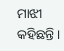ମାଝୀ କହିଛନ୍ତି ।